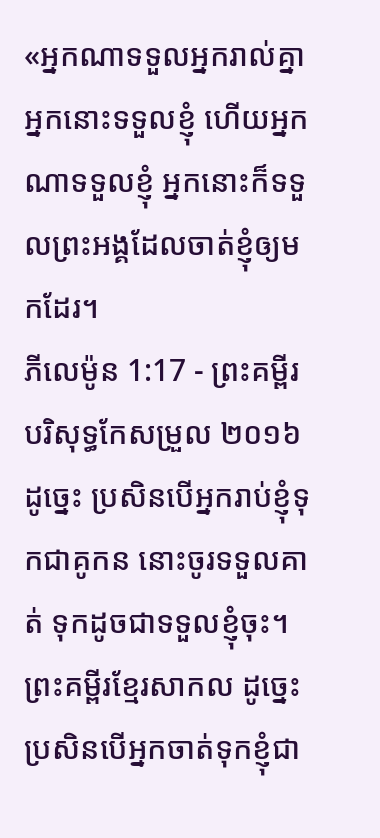«អ្នកណាទទួលអ្នករាល់គ្នា អ្នកនោះទទួលខ្ញុំ ហើយអ្នកណាទទួលខ្ញុំ អ្នកនោះក៏ទទួលព្រះអង្គដែលចាត់ខ្ញុំឲ្យមកដែរ។
ភីលេម៉ូន 1:17 - ព្រះគម្ពីរបរិសុទ្ធកែសម្រួល ២០១៦ ដូច្នេះ ប្រសិនបើអ្នករាប់ខ្ញុំទុកជាគូកន នោះចូរទទួលគាត់ ទុកដូចជាទទួលខ្ញុំចុះ។ ព្រះគម្ពីរខ្មែរសាកល ដូច្នេះ ប្រសិនបើអ្នកចាត់ទុកខ្ញុំជា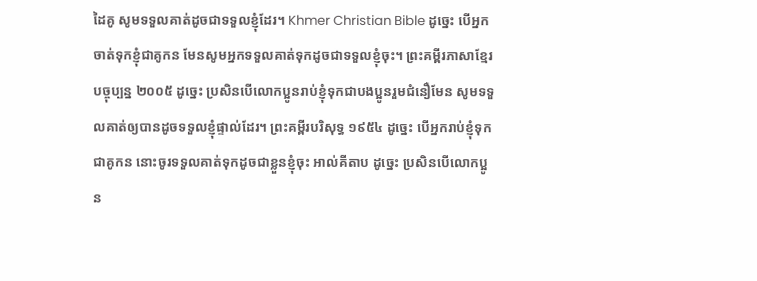ដៃគូ សូមទទួលគាត់ដូចជាទទួលខ្ញុំដែរ។ Khmer Christian Bible ដូច្នេះ បើអ្នកចាត់ទុកខ្ញុំជាគូកន មែនសូមអ្នកទទួលគាត់ទុកដូចជាទទួលខ្ញុំចុះ។ ព្រះគម្ពីរភាសាខ្មែរបច្ចុប្បន្ន ២០០៥ ដូច្នេះ ប្រសិនបើលោកប្អូនរាប់ខ្ញុំទុកជាបងប្អូនរួមជំនឿមែន សូមទទួលគាត់ឲ្យបានដូចទទួលខ្ញុំផ្ទាល់ដែរ។ ព្រះគម្ពីរបរិសុទ្ធ ១៩៥៤ ដូច្នេះ បើអ្នករាប់ខ្ញុំទុកជាគូកន នោះចូរទទួលគាត់ទុកដូចជាខ្លួនខ្ញុំចុះ អាល់គីតាប ដូច្នេះ ប្រសិនបើលោកប្អូន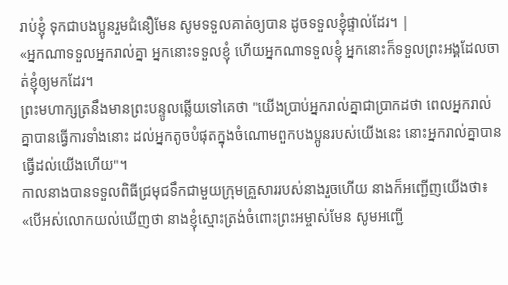រាប់ខ្ញុំ ទុកជាបងប្អូនរួមជំនឿមែន សូមទទួលគាត់ឲ្យបាន ដូចទទួលខ្ញុំផ្ទាល់ដែរ។ |
«អ្នកណាទទួលអ្នករាល់គ្នា អ្នកនោះទទួលខ្ញុំ ហើយអ្នកណាទទួលខ្ញុំ អ្នកនោះក៏ទទួលព្រះអង្គដែលចាត់ខ្ញុំឲ្យមកដែរ។
ព្រះមហាក្សត្រនឹងមានព្រះបន្ទូលឆ្លើយទៅគេថា "យើងប្រាប់អ្នករាល់គ្នាជាប្រាកដថា ពេលអ្នករាល់គ្នាបានធ្វើការទាំងនោះ ដល់អ្នកតូចបំផុតក្នុងចំណោមពួកបងប្អូនរបស់យើងនេះ នោះអ្នករាល់គ្នាបានធ្វើដល់យើងហើយ"។
កាលនាងបានទទួលពិធីជ្រមុជទឹកជាមួយក្រុមគ្រួសាររបស់នាងរួចហើយ នាងក៏អញ្ជើញយើងថា៖ «បើអស់លោកយល់ឃើញថា នាងខ្ញុំស្មោះត្រង់ចំពោះព្រះអម្ចាស់មែន សូមអញ្ជើ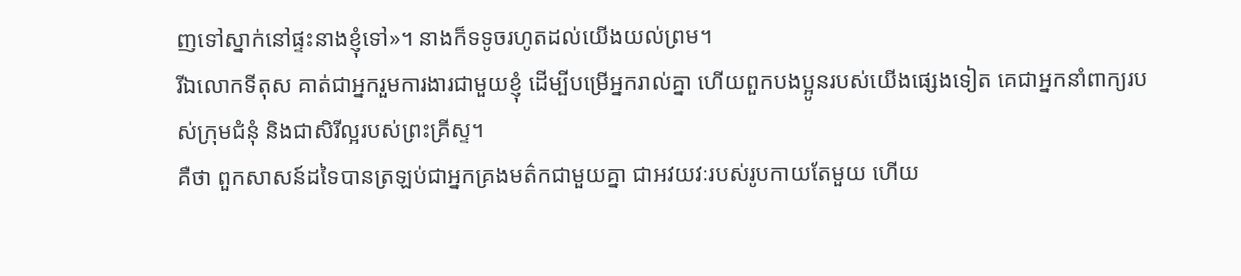ញទៅស្នាក់នៅផ្ទះនាងខ្ញុំទៅ»។ នាងក៏ទទូចរហូតដល់យើងយល់ព្រម។
រីឯលោកទីតុស គាត់ជាអ្នករួមការងារជាមួយខ្ញុំ ដើម្បីបម្រើអ្នករាល់គ្នា ហើយពួកបងប្អូនរបស់យើងផ្សេងទៀត គេជាអ្នកនាំពាក្យរបស់ក្រុមជំនុំ និងជាសិរីល្អរបស់ព្រះគ្រីស្ទ។
គឺថា ពួកសាសន៍ដទៃបានត្រឡប់ជាអ្នកគ្រងមត៌កជាមួយគ្នា ជាអវយវៈរបស់រូបកាយតែមួយ ហើយ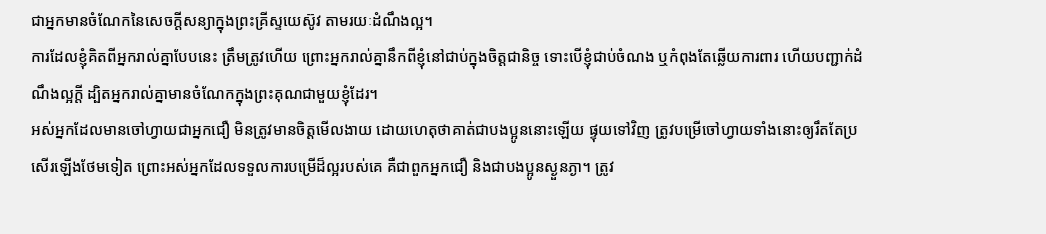ជាអ្នកមានចំណែកនៃសេចក្តីសន្យាក្នុងព្រះគ្រីស្ទយេស៊ូវ តាមរយៈដំណឹងល្អ។
ការដែលខ្ញុំគិតពីអ្នករាល់គ្នាបែបនេះ ត្រឹមត្រូវហើយ ព្រោះអ្នករាល់គ្នានឹកពីខ្ញុំនៅជាប់ក្នុងចិត្តជានិច្ច ទោះបើខ្ញុំជាប់ចំណង ឬកំពុងតែឆ្លើយការពារ ហើយបញ្ជាក់ដំណឹងល្អក្តី ដ្បិតអ្នករាល់គ្នាមានចំណែកក្នុងព្រះគុណជាមួយខ្ញុំដែរ។
អស់អ្នកដែលមានចៅហ្វាយជាអ្នកជឿ មិនត្រូវមានចិត្តមើលងាយ ដោយហេតុថាគាត់ជាបងប្អូននោះឡើយ ផ្ទុយទៅវិញ ត្រូវបម្រើចៅហ្វាយទាំងនោះឲ្យរឹតតែប្រសើរឡើងថែមទៀត ព្រោះអស់អ្នកដែលទទួលការបម្រើដ៏ល្អរបស់គេ គឺជាពួកអ្នកជឿ និងជាបងប្អូនស្ងួនភ្ងា។ ត្រូវ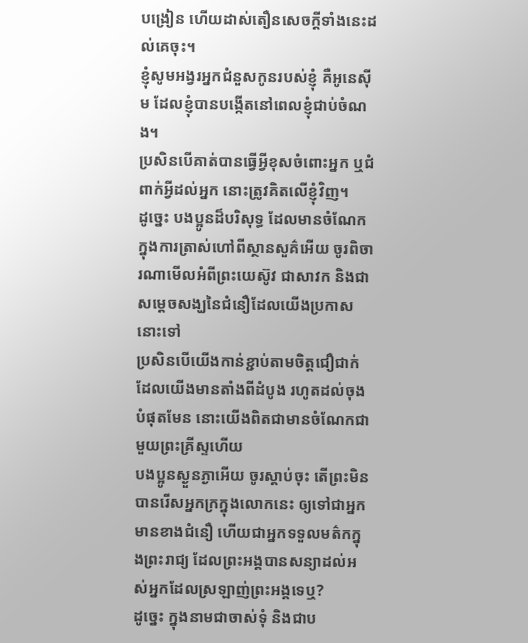បង្រៀន ហើយដាស់តឿនសេចក្ដីទាំងនេះដល់គេចុះ។
ខ្ញុំសូមអង្វរអ្នកជំនួសកូនរបស់ខ្ញុំ គឺអូនេស៊ីម ដែលខ្ញុំបានបង្កើតនៅពេលខ្ញុំជាប់ចំណង។
ប្រសិនបើគាត់បានធ្វើអ្វីខុសចំពោះអ្នក ឬជំពាក់អ្វីដល់អ្នក នោះត្រូវគិតលើខ្ញុំវិញ។
ដូច្នេះ បងប្អូនដ៏បរិសុទ្ធ ដែលមានចំណែកក្នុងការត្រាស់ហៅពីស្ថានសួគ៌អើយ ចូរពិចារណាមើលអំពីព្រះយេស៊ូវ ជាសាវក និងជាសម្តេចសង្ឃនៃជំនឿដែលយើងប្រកាសនោះទៅ
ប្រសិនបើយើងកាន់ខ្ជាប់តាមចិត្តជឿជាក់ដែលយើងមានតាំងពីដំបូង រហូតដល់ចុងបំផុតមែន នោះយើងពិតជាមានចំណែកជាមួយព្រះគ្រីស្ទហើយ
បងប្អូនស្ងួនភ្ងាអើយ ចូរស្តាប់ចុះ តើព្រះមិនបានរើសអ្នកក្រក្នុងលោកនេះ ឲ្យទៅជាអ្នកមានខាងជំនឿ ហើយជាអ្នកទទួលមត៌កក្នុងព្រះរាជ្យ ដែលព្រះអង្គបានសន្យាដល់អស់អ្នកដែលស្រឡាញ់ព្រះអង្គទេឬ?
ដូច្នេះ ក្នុងនាមជាចាស់ទុំ និងជាប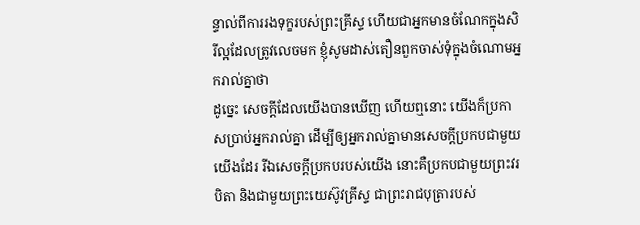ន្ទាល់ពីការរងទុក្ខរបស់ព្រះគ្រីស្ទ ហើយជាអ្នកមានចំណែកក្នុងសិរីល្អដែលត្រូវលេចមក ខ្ញុំសូមដាស់តឿនពួកចាស់ទុំក្នុងចំណោមអ្នករាល់គ្នាថា
ដូច្នេះ សេចក្ដីដែលយើងបានឃើញ ហើយឮនោះ យើងក៏ប្រកាសប្រាប់អ្នករាល់គ្នា ដើម្បីឲ្យអ្នករាល់គ្នាមានសេចក្ដីប្រកបជាមួយយើងដែរ រីឯសេចក្ដីប្រកបរបស់យើង នោះគឺប្រកបជាមួយព្រះវរបិតា និងជាមួយព្រះយេស៊ូវគ្រីស្ទ ជាព្រះរាជបុត្រារបស់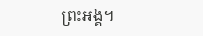ព្រះអង្គ។